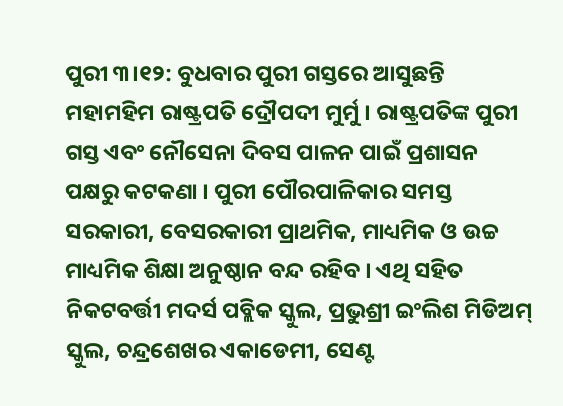ପୁରୀ ୩।୧୨: ବୁଧବାର ପୁରୀ ଗସ୍ତରେ ଆସୁଛନ୍ତି ମହାମହିମ ରାଷ୍ଟ୍ରପତି ଦ୍ରୌପଦୀ ମୁର୍ମୁ । ରାଷ୍ଟ୍ରପତିଙ୍କ ପୁରୀ ଗସ୍ତ ଏବଂ ନୌସେନା ଦିବସ ପାଳନ ପାଇଁ ପ୍ରଶାସନ ପକ୍ଷରୁ କଟକଣା । ପୁରୀ ପୌରପାଳିକାର ସମସ୍ତ ସରକାରୀ, ବେସରକାରୀ ପ୍ରାଥମିକ, ମାଧ୍ୟମିକ ଓ ଉଚ୍ଚ ମାଧ୍ୟମିକ ଶିକ୍ଷା ଅନୁଷ୍ଠାନ ବନ୍ଦ ରହିବ । ଏଥି ସହିତ ନିକଟବର୍ତ୍ତୀ ମଦର୍ସ ପବ୍ଲିକ ସ୍କୁଲ, ପ୍ରଭୁଶ୍ରୀ ଇଂଲିଶ ମିଡିଅମ୍ ସ୍କୁଲ, ଚନ୍ଦ୍ରଶେଖର ଏକାଡେମୀ, ସେଣ୍ଟ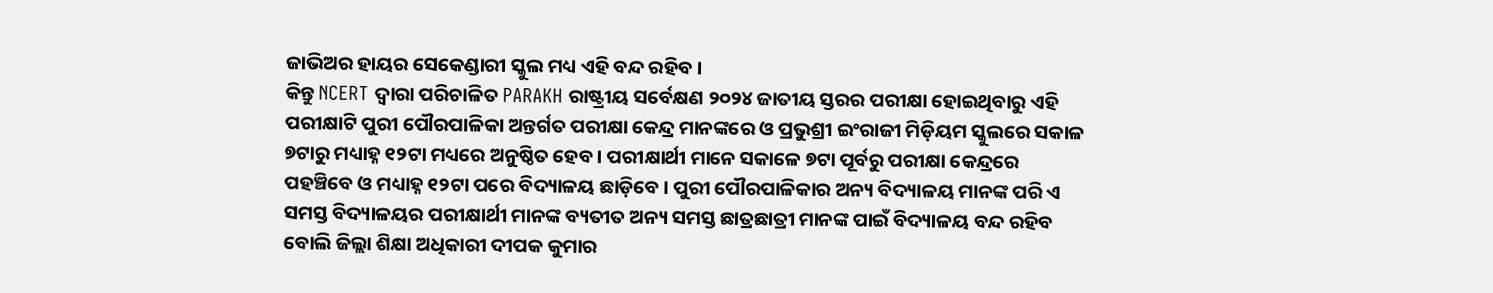ଜାଭିଅର ହାୟର ସେକେଣ୍ଡାରୀ ସ୍କୁଲ ମଧ୍ୟ ଏହି ବନ୍ଦ ରହିବ ।
କିନ୍ତୁ NCERT ଦ୍ଵାରା ପରିଚାଳିତ PARAKH ରାଷ୍ଟ୍ରୀୟ ସର୍ବେକ୍ଷଣ ୨୦୨୪ ଜାତୀୟ ସ୍ତରର ପରୀକ୍ଷା ହୋଇଥିବାରୁ ଏହି ପରୀକ୍ଷାଟି ପୁରୀ ପୌରପାଳିକା ଅନ୍ତର୍ଗତ ପରୀକ୍ଷା କେନ୍ଦ୍ର ମାନଙ୍କରେ ଓ ପ୍ରଭୁଶ୍ରୀ ଇଂରାଜୀ ମିଡ଼ିୟମ ସ୍କୁଲରେ ସକାଳ ୭ଟାରୁ ମଧ୍ୟାହ୍ନ ୧୨ଟା ମଧ୍ୟରେ ଅନୁଷ୍ଠିତ ହେବ । ପରୀକ୍ଷାର୍ଥୀ ମାନେ ସକାଳେ ୭ଟା ପୂର୍ବରୁ ପରୀକ୍ଷା କେନ୍ଦ୍ରରେ ପହଞ୍ଚିବେ ଓ ମଧ୍ୟାହ୍ନ ୧୨ଟା ପରେ ବିଦ୍ୟାଳୟ ଛାଡ଼ିବେ । ପୁରୀ ପୌରପାଳିକାର ଅନ୍ୟ ବିଦ୍ୟାଳୟ ମାନଙ୍କ ପରି ଏ ସମସ୍ତ ବିଦ୍ୟାଳୟର ପରୀକ୍ଷାର୍ଥୀ ମାନଙ୍କ ବ୍ୟତୀତ ଅନ୍ୟ ସମସ୍ତ ଛାତ୍ରଛାତ୍ରୀ ମାନଙ୍କ ପାଇଁ ବିଦ୍ୟାଳୟ ବନ୍ଦ ରହିବ ବୋଲି ଜିଲ୍ଲା ଶିକ୍ଷା ଅଧିକାରୀ ଦୀପକ କୁମାର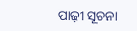ପାଢ଼ୀ ସୂଚନା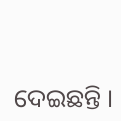ଦେଇଛନ୍ତି ।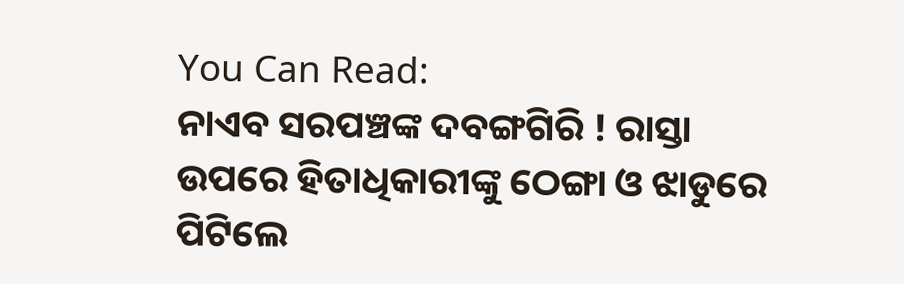You Can Read:
ନାଏବ ସରପଞ୍ଚଙ୍କ ଦବଙ୍ଗଗିରି ! ରାସ୍ତା ଉପରେ ହିତାଧିକାରୀଙ୍କୁ ଠେଙ୍ଗା ଓ ଝାଡୁରେ ପିଟିଲେ